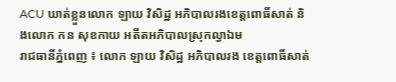ACU ឃាត់ខ្លួនលោក ឡាយ វិសិដ្ឋ អភិបាលរងខេត្តពោធិ៍សាត់ និងលោក កន សុខកាយ អតីតអភិបាលស្រុកល្វាឯម
រាជធានីភ្នំពេញ ៖ លោក ឡាយ វិសិដ្ឋ អភិបាលរង ខេត្តពោធិ៍សាត់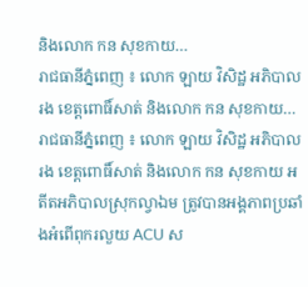និងលោក កន សុខកាយ…
រាជធានីភ្នំពេញ ៖ លោក ឡាយ វិសិដ្ឋ អភិបាលរង ខេត្តពោធិ៍សាត់ និងលោក កន សុខកាយ…
រាជធានីភ្នំពេញ ៖ លោក ឡាយ វិសិដ្ឋ អភិបាលរង ខេត្តពោធិ៍សាត់ និងលោក កន សុខកាយ អតីតអភិបាលស្រុកល្វាឯម ត្រូវបានអង្គភាពប្រឆាំងអំពើពុករលួយ ACU ស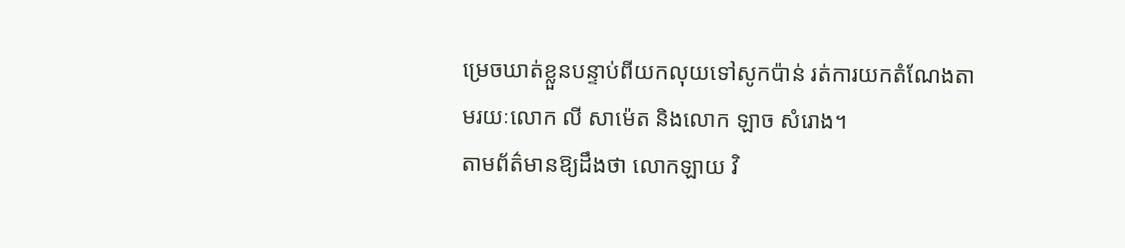ម្រេចឃាត់ខ្លួនបន្ទាប់ពីយកលុយទៅសូកប៉ាន់ រត់ការយកតំណែងតាមរយៈលោក លី សាម៉េត និងលោក ឡាច សំរោង។
តាមព័ត៌មានឱ្យដឹងថា លោកឡាយ វិ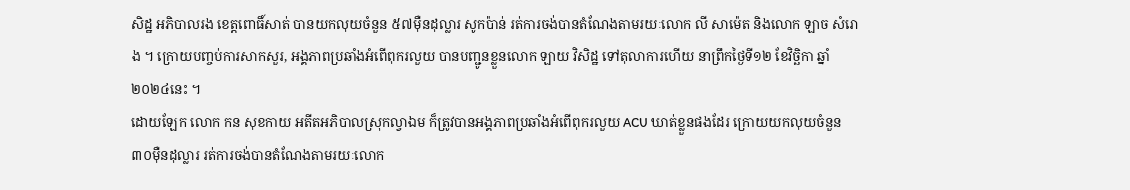សិដ្ឋ អភិបាលរង ខេត្តពោធិ៍សាត់ បានយកលុយចំនួន ៥៧ម៉ឺនដុល្លារ សូកប៉ាន់ រត់ការចង់បានតំណែងតាមរយៈលោក លី សាម៉េត និងលោក ឡាច សំរោង ។ ក្រោយបញ្ចប់ការសាកសួរ, អង្គភាពប្រឆាំងអំពើពុករលួយ បានបញ្ជូនខ្លួនលោក ឡាយ វិសិដ្ឋ ទៅតុលាការហើយ នាព្រឹកថ្ងៃទី១២ ខែវិច្ឆិកា ឆ្នាំ២០២៤នេះ ។
ដោយឡែក លោក កន សុខកាយ អតីតអភិបាលស្រុកល្វាឯម ក៏ត្រូវបានអង្គភាពប្រឆាំងអំពើពុករលួយ ACU ឃាត់ខ្លួនផងដែរ ក្រោយយកលុយចំនួន ៣០ម៉ឺនដុល្លារ រត់ការចង់បានតំណែងតាមរយៈលោក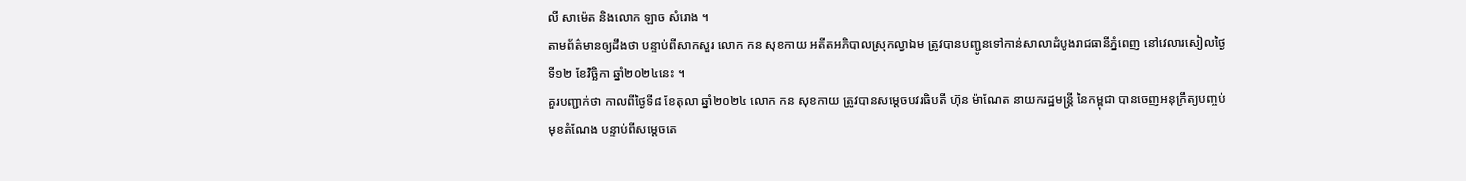លី សាម៉េត និងលោក ឡាច សំរោង ។
តាមព័ត៌មានឲ្យដឹងថា បន្ទាប់ពីសាកសួរ លោក កន សុខកាយ អតីតអភិបាលស្រុកល្វាឯម ត្រូវបានបញ្ជូនទៅកាន់សាលាដំបូងរាជធានីភ្នំពេញ នៅវេលារសៀលថ្ងៃទី១២ ខែវិច្ឆិកា ឆ្នាំ២០២៤នេះ ។
គួរបញ្ជាក់ថា កាលពីថ្ងៃទី៨ ខែតុលា ឆ្នាំ២០២៤ លោក កន សុខកាយ ត្រូវបានសម្តេចបវរធិបតី ហ៊ុន ម៉ាណែត នាយករដ្ឋមន្ត្រី នៃកម្ពុជា បានចេញអនុក្រឹត្យបញ្ចប់មុខតំណែង បន្ទាប់ពីសម្ដេចតេ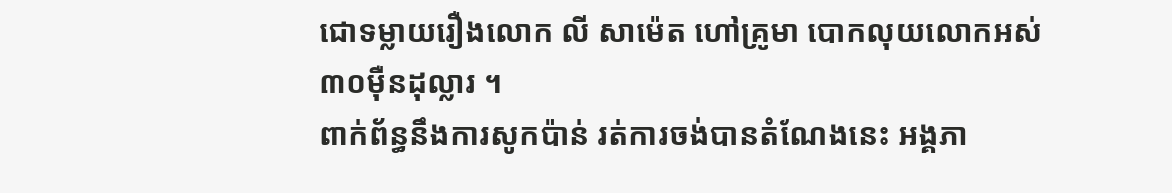ជោទម្លាយរឿងលោក លី សាម៉េត ហៅគ្រូមា បោកលុយលោកអស់ ៣០ម៉ឺនដុល្លារ ។
ពាក់ព័ន្ធនឹងការសូកប៉ាន់ រត់ការចង់បានតំណែងនេះ អង្គភា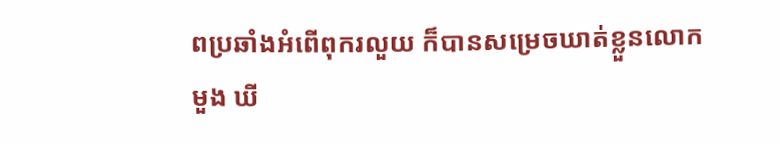ពប្រឆាំងអំពើពុករលួយ ក៏បានសម្រេចឃាត់ខ្លួនលោក មួង ឃី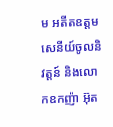ម អតីតឧត្តមសេនីយ៍ចូលនិវត្តន៍ និងលោកឧកញ៉ា អ៊ុត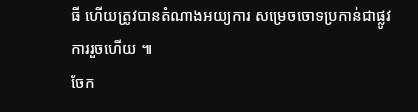ធី ហើយត្រូវបានតំណាងអយ្យការ សម្រេចចោទប្រកាន់ជាផ្លូវការរួចហើយ ៕
ចែក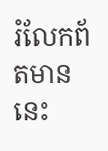រំលែកព័តមាននេះ